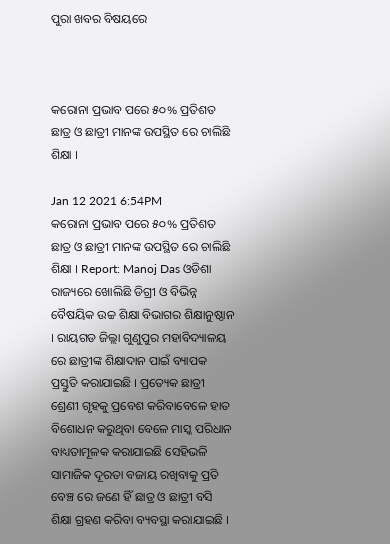ପୁରା ଖବର ବିଷୟରେ



କରୋନା ପ୍ରଭାବ ପରେ ୫୦% ପ୍ରତିଶତ ଛାତ୍ର ଓ ଛାତ୍ରୀ ମାନଙ୍କ ଉପସ୍ଥିତ ରେ ଚାଲିଛି ଶିକ୍ଷା ।

Jan 12 2021 6:54PM
କରୋନା ପ୍ରଭାବ ପରେ ୫୦% ପ୍ରତିଶତ ଛାତ୍ର ଓ ଛାତ୍ରୀ ମାନଙ୍କ ଉପସ୍ଥିତ ରେ ଚାଲିଛି ଶିକ୍ଷା । Report: Manoj Das ଓଡିଶା ରାଜ୍ୟରେ ଖୋଲିଛି ଡିଗ୍ରୀ ଓ ବିଭିନ୍ନ ବୈଷୟିକ ଉଚ୍ଚ ଶିକ୍ଷା ବିଭାଗର ଶିକ୍ଷାନୁଷ୍ଠାନ । ରାୟଗଡ ଜିଲ୍ଲା ଗୁଣୁପୁର ମହାବିଦ୍ୟାଳୟ ରେ ଛାତ୍ରୀଙ୍କ ଶିକ୍ଷାଦାନ ପାଇଁ ବ୍ୟାପକ ପ୍ରସ୍ତୁତି କରାଯାଇଛି । ପ୍ରତ୍ୟେକ ଛାତ୍ରୀ ଶ୍ରେଣୀ ଗୃହକୁ ପ୍ରବେଶ କରିବାବେଳେ ହାତ ବିଶୋଧନ କରୁଥିବା ବେଳେ ମାସ୍କ ପରିଧାନ ବାଧ୍ୟତାମୂଳକ କରାଯାଇଛି ସେହିଭଳି ସାମାଜିକ ଦୂରତା ବଜାୟ ରଖିବାକୁ ପ୍ରତି ବେଞ୍ଚ ରେ ଜଣେ ହିଁ ଛାତ୍ର ଓ ଛାତ୍ରୀ ବସି ଶିକ୍ଷା ଗ୍ରହଣ କରିବା ବ୍ୟବସ୍ଥା କରାଯାଇଛି ।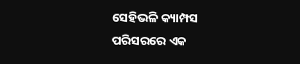ସେହିଭଳି କ୍ୟାମ୍ପସ ପରିସରରେ ଏକ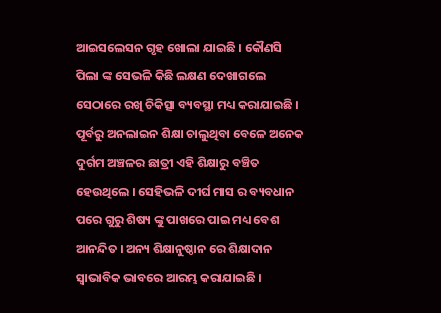ଆଇସଲେସନ ଗୃହ ଖୋଲା ଯାଇଛି । କୌଣସି ପିଲା ଙ୍କ ସେଭଳି କିଛି ଲକ୍ଷଣ ଦେଖାଗଲେ ସେଠାରେ ରଖି ଚିକିତ୍ସା ବ୍ୟବସ୍ଥା ମଧ୍ୟ କରାଯାଇଛି । ପୂର୍ବରୁ ଅନଲାଇନ ଶିକ୍ଷା ଚାଲୁଥିବା ବେଳେ ଅନେକ ଦୁର୍ଗମ ଅଞ୍ଚଳର ଛାତ୍ରୀ ଏହି ଶିକ୍ଷାରୁ ବଞ୍ଚିତ ହେଉଥିଲେ । ସେହିଭଳି ଦୀର୍ଘ ମାସ ର ବ୍ୟବଧାନ ପରେ ଗୁରୁ ଶିଷ୍ୟ ଙ୍କୁ ପାଖରେ ପାଇ ମଧ୍ୟ ବେଶ ଆନନ୍ଦିତ । ଅନ୍ୟ ଶିକ୍ଷାନୁଷ୍ଠାନ ରେ ଶିକ୍ଷାଦାନ ସ୍ୱାଭାବିକ ଭାବରେ ଆରମ୍ଭ କରାଯାଇଛି ।